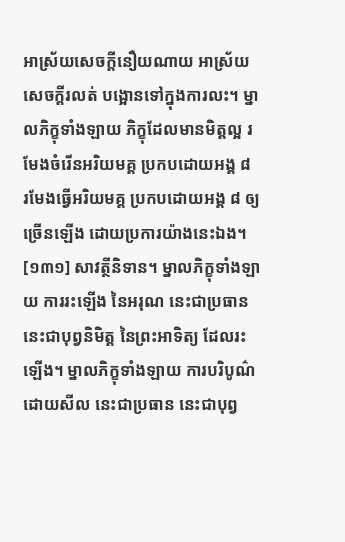អាស្រ័យសេចក្តីនឿយណាយ អាស្រ័យសេចក្តីរលត់ បង្អោនទៅក្នុងការលះ។ ម្នាលភិក្ខុទាំងឡាយ ភិក្ខុដែលមានមិត្តល្អ រមែងចំរើនអរិយមគ្គ ប្រកបដោយអង្គ ៨ រមែងធ្វើអរិយមគ្គ ប្រកបដោយអង្គ ៨ ឲ្យច្រើនឡើង ដោយប្រការយ៉ាងនេះឯង។
[១៣១] សាវត្ថីនិទាន។ ម្នាលភិក្ខុទាំងឡាយ ការរះឡើង នៃអរុណ នេះជាប្រធាន នេះជាបុព្វនិមិត្ត នៃព្រះអាទិត្យ ដែលរះឡើង។ ម្នាលភិក្ខុទាំងឡាយ ការបរិបូណ៌ដោយសីល នេះជាប្រធាន នេះជាបុព្វ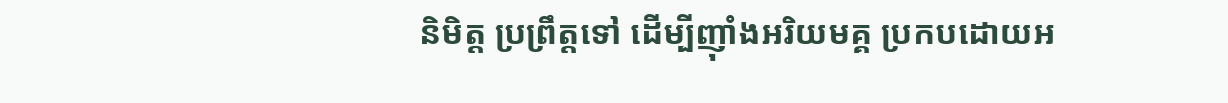និមិត្ត ប្រព្រឹត្តទៅ ដើម្បីញ៉ាំងអរិយមគ្គ ប្រកបដោយអ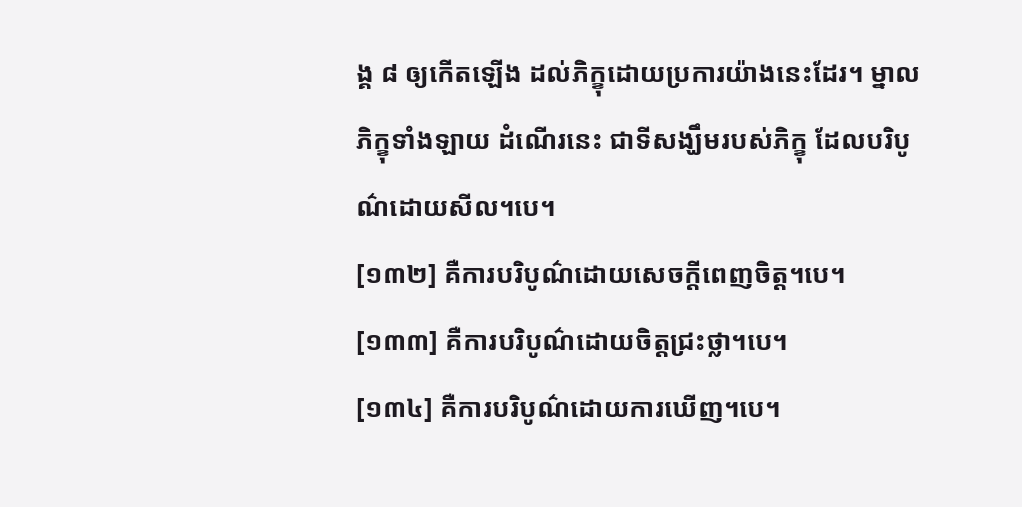ង្គ ៨ ឲ្យកើតឡើង ដល់ភិក្ខុដោយប្រការយ៉ាងនេះដែរ។ ម្នាលភិក្ខុទាំងឡាយ ដំណើរនេះ ជាទីសង្ឃឹមរបស់ភិក្ខុ ដែលបរិបូណ៌ដោយសីល។បេ។
[១៣២] គឺការបរិបូណ៌ដោយសេចក្តីពេញចិត្ត។បេ។
[១៣៣] គឺការបរិបូណ៌ដោយចិត្តជ្រះថ្លា។បេ។
[១៣៤] គឺការបរិបូណ៌ដោយការឃើញ។បេ។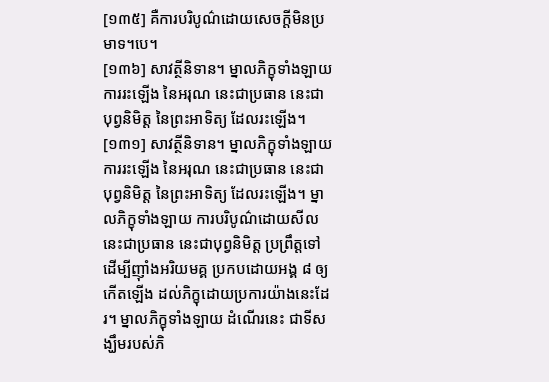[១៣៥] គឺការបរិបូណ៌ដោយសេចក្តីមិនប្រមាទ។បេ។
[១៣៦] សាវត្ថីនិទាន។ ម្នាលភិក្ខុទាំងឡាយ ការរះឡើង នៃអរុណ នេះជាប្រធាន នេះជាបុព្វនិមិត្ត នៃព្រះអាទិត្យ ដែលរះឡើង។
[១៣១] សាវត្ថីនិទាន។ ម្នាលភិក្ខុទាំងឡាយ ការរះឡើង នៃអរុណ នេះជាប្រធាន នេះជាបុព្វនិមិត្ត នៃព្រះអាទិត្យ ដែលរះឡើង។ ម្នាលភិក្ខុទាំងឡាយ ការបរិបូណ៌ដោយសីល នេះជាប្រធាន នេះជាបុព្វនិមិត្ត ប្រព្រឹត្តទៅ ដើម្បីញ៉ាំងអរិយមគ្គ ប្រកបដោយអង្គ ៨ ឲ្យកើតឡើង ដល់ភិក្ខុដោយប្រការយ៉ាងនេះដែរ។ ម្នាលភិក្ខុទាំងឡាយ ដំណើរនេះ ជាទីសង្ឃឹមរបស់ភិ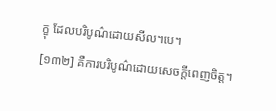ក្ខុ ដែលបរិបូណ៌ដោយសីល។បេ។
[១៣២] គឺការបរិបូណ៌ដោយសេចក្តីពេញចិត្ត។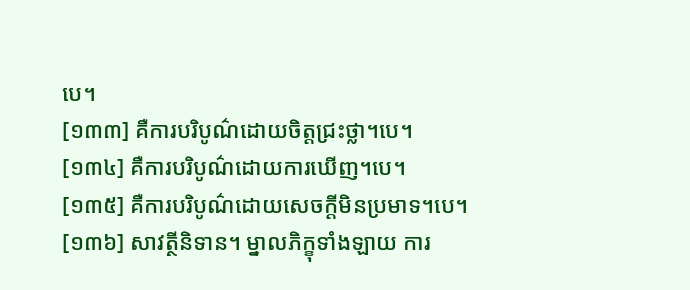បេ។
[១៣៣] គឺការបរិបូណ៌ដោយចិត្តជ្រះថ្លា។បេ។
[១៣៤] គឺការបរិបូណ៌ដោយការឃើញ។បេ។
[១៣៥] គឺការបរិបូណ៌ដោយសេចក្តីមិនប្រមាទ។បេ។
[១៣៦] សាវត្ថីនិទាន។ ម្នាលភិក្ខុទាំងឡាយ ការ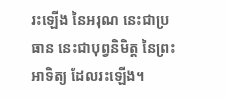រះឡើង នៃអរុណ នេះជាប្រធាន នេះជាបុព្វនិមិត្ត នៃព្រះអាទិត្យ ដែលរះឡើង។